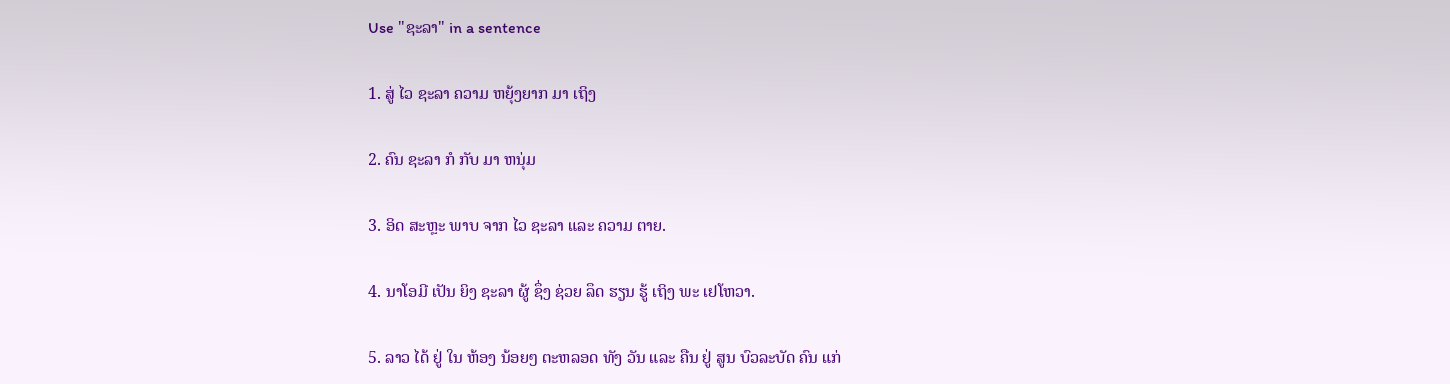Use "ຊະລາ" in a sentence

1. ສູ່ ໄວ ຊະລາ ຄວາມ ຫຍຸ້ງຍາກ ມາ ເຖິງ

2. ຄົນ ຊະລາ ກໍ ກັບ ມາ ຫນຸ່ມ

3. ອິດ ສະຫຼະ ພາບ ຈາກ ໄວ ຊະລາ ແລະ ຄວາມ ຕາຍ.

4. ນາໂອມີ ເປັນ ຍິງ ຊະລາ ຜູ້ ຊຶ່ງ ຊ່ວຍ ລຶດ ຮຽນ ຮູ້ ເຖິງ ພະ ເຢໂຫວາ.

5. ລາວ ໄດ້ ຢູ່ ໃນ ຫ້ອງ ນ້ອຍໆ ຕະຫລອດ ທັງ ວັນ ແລະ ຄືນ ຢູ່ ສູນ ບົວລະບັດ ຄົນ ແກ່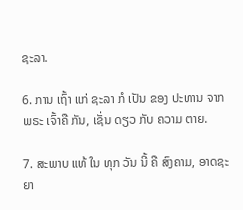ຊະລາ.

6. ການ ເຖົ້າ ແກ່ ຊະລາ ກໍ ເປັນ ຂອງ ປະທານ ຈາກ ພຣະ ເຈົ້າຄື ກັນ, ເຊັ່ນ ດຽວ ກັບ ຄວາມ ຕາຍ.

7. ສະພາບ ແທ້ ໃນ ທຸກ ວັນ ນີ້ ຄື ສົງຄາມ, ອາດຊະຍາ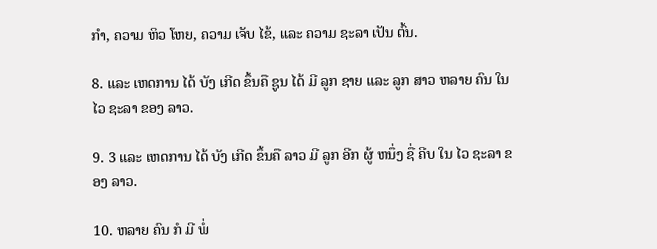ກໍາ, ຄວາມ ຫິວ ໂຫຍ, ຄວາມ ເຈັບ ໄຂ້, ແລະ ຄວາມ ຊະລາ ເປັນ ຕົ້ນ.

8. ແລະ ເຫດການ ໄດ້ ບັງ ເກີດ ຂຶ້ນຄື ຊູນ ໄດ້ ມີ ລູກ ຊາຍ ແລະ ລູກ ສາວ ຫລາຍ ຄົນ ໃນ ໄວ ຊະລາ ຂອງ ລາວ.

9. 3 ແລະ ເຫດການ ໄດ້ ບັງ ເກີດ ຂຶ້ນຄື ລາວ ມີ ລູກ ອີກ ຜູ້ ຫນຶ່ງ ຊື່ ຄີບ ໃນ ໄວ ຊະລາ ຂອງ ລາວ.

10. ຫລາຍ ຄົນ ກໍ ມີ ພໍ່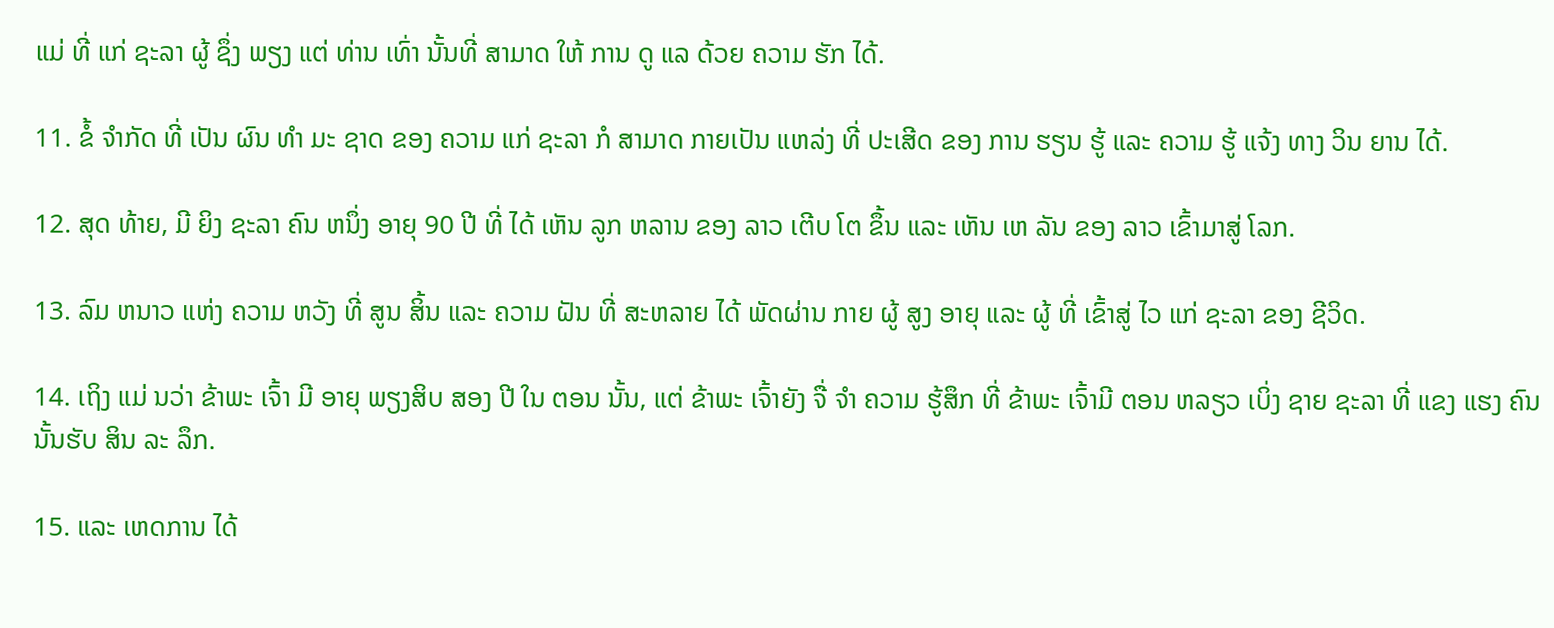ແມ່ ທີ່ ແກ່ ຊະລາ ຜູ້ ຊຶ່ງ ພຽງ ແຕ່ ທ່ານ ເທົ່າ ນັ້ນທີ່ ສາມາດ ໃຫ້ ການ ດູ ແລ ດ້ວຍ ຄວາມ ຮັກ ໄດ້.

11. ຂໍ້ ຈໍາກັດ ທີ່ ເປັນ ຜົນ ທໍາ ມະ ຊາດ ຂອງ ຄວາມ ແກ່ ຊະລາ ກໍ ສາມາດ ກາຍເປັນ ແຫລ່ງ ທີ່ ປະເສີດ ຂອງ ການ ຮຽນ ຮູ້ ແລະ ຄວາມ ຮູ້ ແຈ້ງ ທາງ ວິນ ຍານ ໄດ້.

12. ສຸດ ທ້າຍ, ມີ ຍິງ ຊະລາ ຄົນ ຫນຶ່ງ ອາຍຸ 90 ປີ ທີ່ ໄດ້ ເຫັນ ລູກ ຫລານ ຂອງ ລາວ ເຕີບ ໂຕ ຂຶ້ນ ແລະ ເຫັນ ເຫ ລັນ ຂອງ ລາວ ເຂົ້າມາສູ່ ໂລກ.

13. ລົມ ຫນາວ ແຫ່ງ ຄວາມ ຫວັງ ທີ່ ສູນ ສິ້ນ ແລະ ຄວາມ ຝັນ ທີ່ ສະຫລາຍ ໄດ້ ພັດຜ່ານ ກາຍ ຜູ້ ສູງ ອາຍຸ ແລະ ຜູ້ ທີ່ ເຂົ້າສູ່ ໄວ ແກ່ ຊະລາ ຂອງ ຊີວິດ.

14. ເຖິງ ແມ່ ນວ່າ ຂ້າພະ ເຈົ້າ ມີ ອາຍຸ ພຽງສິບ ສອງ ປີ ໃນ ຕອນ ນັ້ນ, ແຕ່ ຂ້າພະ ເຈົ້າຍັງ ຈື່ ຈໍາ ຄວາມ ຮູ້ສຶກ ທີ່ ຂ້າພະ ເຈົ້າມີ ຕອນ ຫລຽວ ເບິ່ງ ຊາຍ ຊະລາ ທີ່ ແຂງ ແຮງ ຄົນ ນັ້ນຮັບ ສິນ ລະ ລຶກ.

15. ແລະ ເຫດການ ໄດ້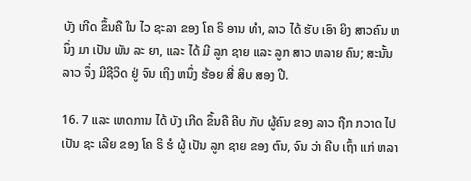ບັງ ເກີດ ຂຶ້ນຄື ໃນ ໄວ ຊະລາ ຂອງ ໂຄ ຣິ ອານ ທໍາ, ລາວ ໄດ້ ຮັບ ເອົາ ຍິງ ສາວຄົນ ຫນຶ່ງ ມາ ເປັນ ພັນ ລະ ຍາ, ແລະ ໄດ້ ມີ ລູກ ຊາຍ ແລະ ລູກ ສາວ ຫລາຍ ຄົນ; ສະນັ້ນ ລາວ ຈຶ່ງ ມີຊີວິດ ຢູ່ ຈົນ ເຖິງ ຫນຶ່ງ ຮ້ອຍ ສີ່ ສິບ ສອງ ປີ.

16. 7 ແລະ ເຫດການ ໄດ້ ບັງ ເກີດ ຂຶ້ນຄື ຄີບ ກັບ ຜູ້ຄົນ ຂອງ ລາວ ຖືກ ກວາດ ໄປ ເປັນ ຊະ ເລີຍ ຂອງ ໂຄ ຣິ ຮໍ ຜູ້ ເປັນ ລູກ ຊາຍ ຂອງ ຕົນ, ຈົນ ວ່າ ຄີບ ເຖົ້າ ແກ່ ຫລາ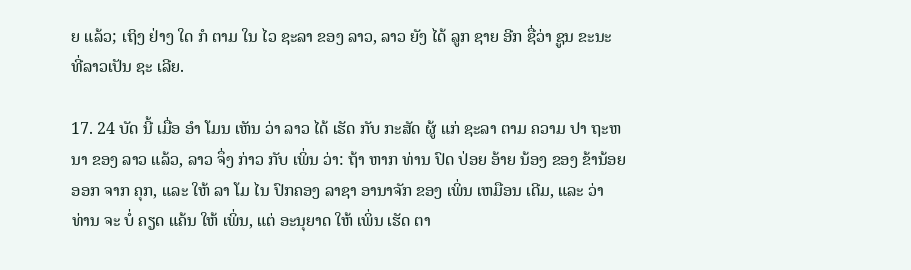ຍ ແລ້ວ; ເຖິງ ຢ່າງ ໃດ ກໍ ຕາມ ໃນ ໄວ ຊະລາ ຂອງ ລາວ, ລາວ ຍັງ ໄດ້ ລູກ ຊາຍ ອີກ ຊື່ວ່າ ຊູນ ຂະນະ ທີ່ລາວເປັນ ຊະ ເລີຍ.

17. 24 ບັດ ນີ້ ເມື່ອ ອໍາ ໂມນ ເຫັນ ວ່າ ລາວ ໄດ້ ເຮັດ ກັບ ກະສັດ ຜູ້ ແກ່ ຊະລາ ຕາມ ຄວາມ ປາ ຖະຫນາ ຂອງ ລາວ ແລ້ວ, ລາວ ຈຶ່ງ ກ່າວ ກັບ ເພິ່ນ ວ່າ: ຖ້າ ຫາກ ທ່ານ ປົດ ປ່ອຍ ອ້າຍ ນ້ອງ ຂອງ ຂ້ານ້ອຍ ອອກ ຈາກ ຄຸກ, ແລະ ໃຫ້ ລາ ໂມ ໄນ ປົກຄອງ ລາຊາ ອານາຈັກ ຂອງ ເພິ່ນ ເຫມືອນ ເດີມ, ແລະ ວ່າ ທ່ານ ຈະ ບໍ່ ຄຽດ ແຄ້ນ ໃຫ້ ເພິ່ນ, ແຕ່ ອະນຸຍາດ ໃຫ້ ເພິ່ນ ເຮັດ ຕາ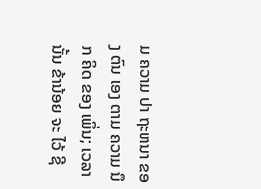ມ ຄວາມ ປາ ຖະຫນາ ຂອງ ຕົນ ເອງ ຕາມ ຄວາມ ນຶກ ຄິດ ຂອງ ເພິ່ນ; ເວລາ ນັ້ນ ຂ້ານ້ອຍ ຈະ ໄວ້ ຊີ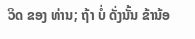ວິດ ຂອງ ທ່ານ; ຖ້າ ບໍ່ ດັ່ງນັ້ນ ຂ້ານ້ອ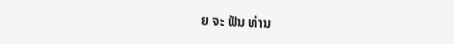ຍ ຈະ ຟັນ ທ່ານ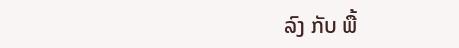ລົງ ກັບ ພື້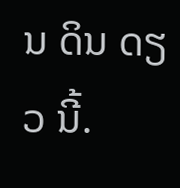ນ ດິນ ດຽວ ນີ້.